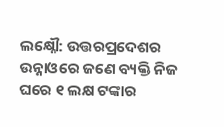ଲକ୍ଷ୍ନୌ: ଉତ୍ତରପ୍ରଦେଶର ଉନ୍ନାଓରେ ଜଣେ ବ୍ୟକ୍ତି ନିଜ ଘରେ ୧ ଲକ୍ଷ ଟଙ୍କାର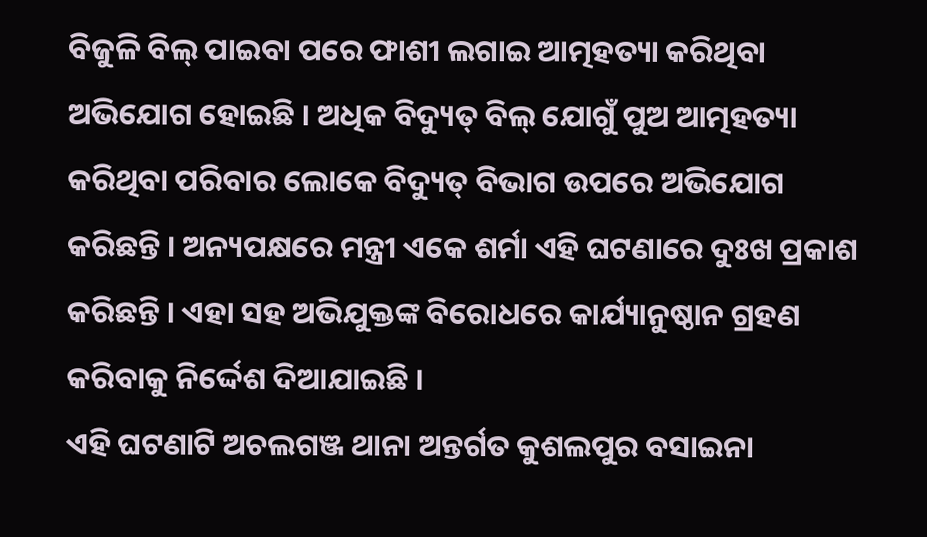ବିଜୁଳି ବିଲ୍ ପାଇବା ପରେ ଫାଶୀ ଲଗାଇ ଆତ୍ମହତ୍ୟା କରିଥିବା ଅଭିଯୋଗ ହୋଇଛି । ଅଧିକ ବିଦ୍ୟୁତ୍ ବିଲ୍ ଯୋଗୁଁ ପୁଅ ଆତ୍ମହତ୍ୟା କରିଥିବା ପରିବାର ଲୋକେ ବିଦ୍ୟୁତ୍ ବିଭାଗ ଉପରେ ଅଭିଯୋଗ କରିଛନ୍ତି । ଅନ୍ୟପକ୍ଷରେ ମନ୍ତ୍ରୀ ଏକେ ଶର୍ମା ଏହି ଘଟଣାରେ ଦୁଃଖ ପ୍ରକାଶ କରିଛନ୍ତି । ଏହା ସହ ଅଭିଯୁକ୍ତଙ୍କ ବିରୋଧରେ କାର୍ଯ୍ୟାନୁଷ୍ଠାନ ଗ୍ରହଣ କରିବାକୁ ନିର୍ଦ୍ଦେଶ ଦିଆଯାଇଛି ।
ଏହି ଘଟଣାଟି ଅଚଲଗଞ୍ଜ ଥାନା ଅନ୍ତର୍ଗତ କୁଶଲପୁର ବସାଇନା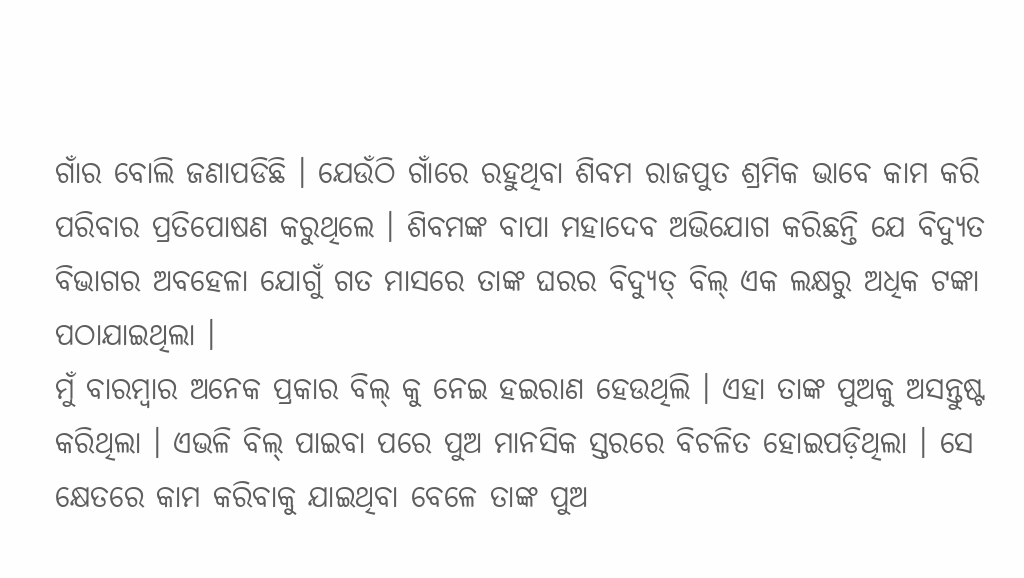ଗାଁର ବୋଲି ଜଣାପଡିଛି । ଯେଉଁଠି ଗାଁରେ ରହୁଥିବା ଶିବମ ରାଜପୁତ ଶ୍ରମିକ ଭାବେ କାମ କରି ପରିବାର ପ୍ରତିପୋଷଣ କରୁଥିଲେ । ଶିବମଙ୍କ ବାପା ମହାଦେବ ଅଭିଯୋଗ କରିଛନ୍ତି ଯେ ବିଦ୍ୟୁତ ବିଭାଗର ଅବହେଳା ଯୋଗୁଁ ଗତ ମାସରେ ତାଙ୍କ ଘରର ବିଦ୍ୟୁତ୍ ବିଲ୍ ଏକ ଲକ୍ଷରୁ ଅଧିକ ଟଙ୍କା ପଠାଯାଇଥିଲା ।
ମୁଁ ବାରମ୍ବାର ଅନେକ ପ୍ରକାର ବିଲ୍ କୁ ନେଇ ହଇରାଣ ହେଉଥିଲି । ଏହା ତାଙ୍କ ପୁଅକୁ ଅସନ୍ତୁଷ୍ଟ କରିଥିଲା । ଏଭଳି ବିଲ୍ ପାଇବା ପରେ ପୁଅ ମାନସିକ ସ୍ତରରେ ବିଚଳିତ ହୋଇପଡ଼ିଥିଲା । ସେ କ୍ଷେତରେ କାମ କରିବାକୁ ଯାଇଥିବା ବେଳେ ତାଙ୍କ ପୁଅ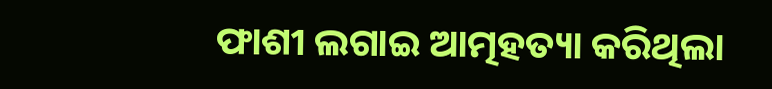ଫାଶୀ ଲଗାଇ ଆତ୍ମହତ୍ୟା କରିଥିଲା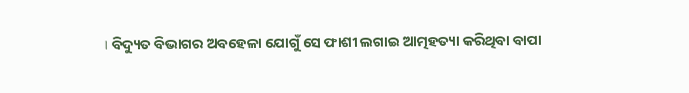। ବିଦ୍ୟୁତ ବିଭାଗର ଅବହେଳା ଯୋଗୁଁ ସେ ଫାଶୀ ଲଗାଇ ଆତ୍ମହତ୍ୟା କରିଥିବା ବାପା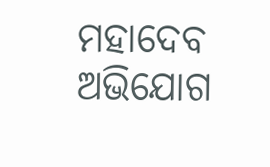ମହାଦେବ ଅଭିଯୋଗ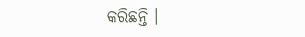କରିଛନ୍ତି ।